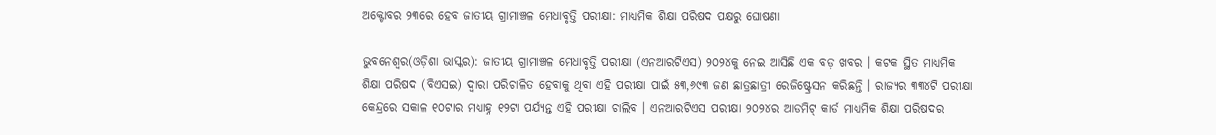ଅକ୍ଟୋବର ୨୩ରେ ହେବ ଜାତୀୟ ଗ୍ରାମାଞ୍ଚଳ ମେଧାବୃତ୍ତି ପରୀକ୍ଷା: ମାଧ୍ୟମିକ ଶିକ୍ଷା ପରିଷଦ ପକ୍ଷରୁ ଘୋଷଣା

ଭୁବନେଶ୍ୱର(ଓଡ଼ିଶା ଭାସ୍କର): ଜାତୀୟ ଗ୍ରାମାଞ୍ଚଳ ମେଧାବୃତ୍ତି ପରୀକ୍ଷା (ଏନଆରଟିଏସ) ୨୦୨୪କୁ ନେଇ ଆସିଛି ଏକ ବଡ଼ ଖବର । କଟକ ସ୍ଥିତ ମାଧ୍ୟମିକ ଶିକ୍ଷା ପରିଷଦ (ବିଏସଇ) ଦ୍ୱାରା ପରିଚାଳିତ ହେବାକୁ ଥିବା ଏହି ପରୀକ୍ଷା ପାଇଁ ୫୩,୬୯୩ ଜଣ ଛାତ୍ରଛାତ୍ରୀ ରେଜିଷ୍ଟ୍ରେସନ କରିଛନ୍ତି । ରାଜ୍ୟର ୩୩୪ଟି ପରୀକ୍ଷା କେନ୍ଦ୍ରରେ ସକାଳ ୧୦ଟାର ମଧ୍ୟାହ୍ନ ୧୨ଟା ପର୍ଯ୍ୟନ୍ତ ଏହି ପରୀକ୍ଷା ଚାଲିବ । ଏନଆରଟିଏସ ପରୀକ୍ଷା ୨୦୨୪ର ଆଡମିଟ୍ କାର୍ଡ ମାଧ୍ୟମିକ ଶିକ୍ଷା ପରିଷଦର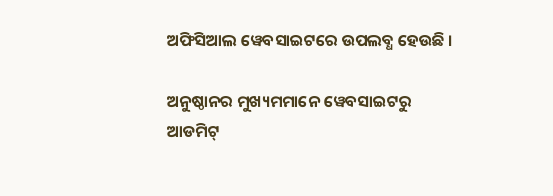ଅଫିସିଆଲ ୱେବସାଇଟରେ ଉପଲବ୍ଧ ହେଉଛି ।

ଅନୁଷ୍ଠାନର ମୁଖ୍ୟମମାନେ ୱେବସାଇଟରୁ ଆଡମିଟ୍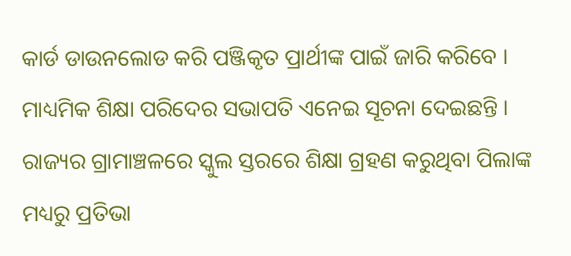କାର୍ଡ ଡାଉନଲୋଡ କରି ପଞ୍ଜିକୃତ ପ୍ରାର୍ଥୀଙ୍କ ପାଇଁ ଜାରି କରିବେ । ମାଧ୍ୟମିକ ଶିକ୍ଷା ପରିଦେର ସଭାପତି ଏନେଇ ସୂଚନା ଦେଇଛନ୍ତି । ରାଜ୍ୟର ଗ୍ରାମାଞ୍ଚଳରେ ସ୍କୁଲ ସ୍ତରରେ ଶିକ୍ଷା ଗ୍ରହଣ କରୁଥିବା ପିଲାଙ୍କ ମଧ୍ୟରୁ ପ୍ରତିଭା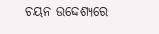ଚୟନ ଉଦ୍ଦେଶ୍ୟରେ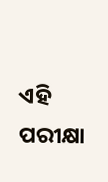ଏହି ପରୀକ୍ଷା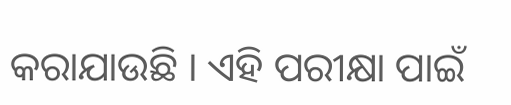କରାଯାଉଛି । ଏହି ପରୀକ୍ଷା ପାଇଁ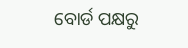ବୋର୍ଡ ପକ୍ଷରୁ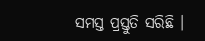ସମସ୍ତ ପ୍ରସ୍ତୁତି ସରିଛି ।